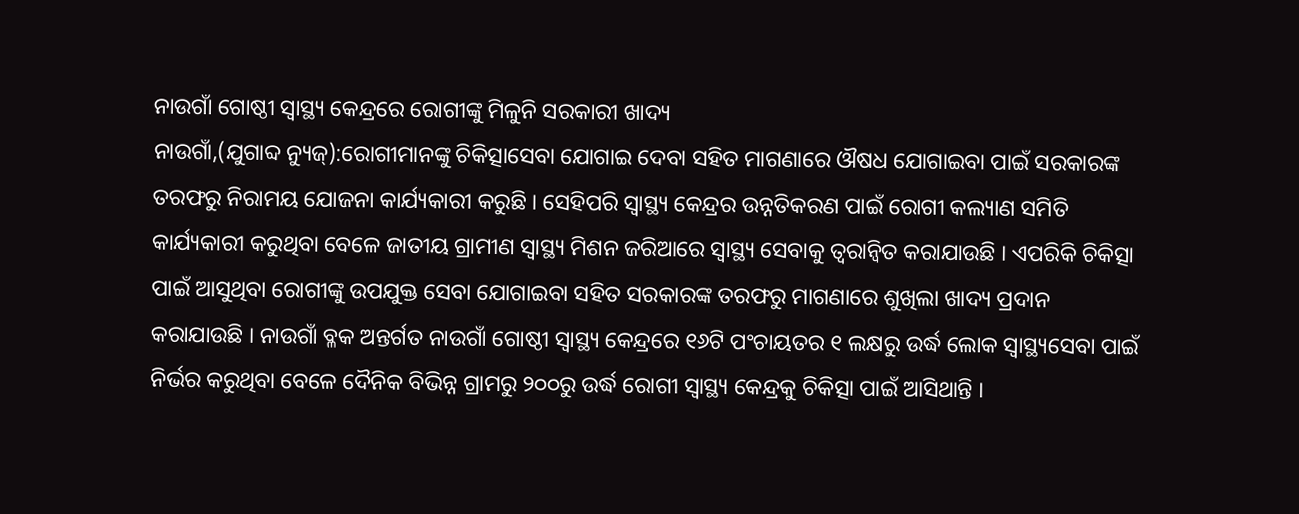ନାଉଗାଁ ଗୋଷ୍ଠୀ ସ୍ୱାସ୍ଥ୍ୟ କେନ୍ଦ୍ରରେ ରୋଗୀଙ୍କୁ ମିଳୁନି ସରକାରୀ ଖାଦ୍ୟ
ନାଉଗାଁ,(ଯୁଗାବ୍ଦ ନ୍ୟୁଜ୍):ରୋଗୀମାନଙ୍କୁ ଚିକିତ୍ସାସେବା ଯୋଗାଇ ଦେବା ସହିତ ମାଗଣାରେ ଔଷଧ ଯୋଗାଇବା ପାଇଁ ସରକାରଙ୍କ ତରଫରୁ ନିରାମୟ ଯୋଜନା କାର୍ଯ୍ୟକାରୀ କରୁଛି । ସେହିପରି ସ୍ୱାସ୍ଥ୍ୟ କେନ୍ଦ୍ରର ଉନ୍ନତିକରଣ ପାଇଁ ରୋଗୀ କଲ୍ୟାଣ ସମିତି କାର୍ଯ୍ୟକାରୀ କରୁଥିବା ବେଳେ ଜାତୀୟ ଗ୍ରାମୀଣ ସ୍ୱାସ୍ଥ୍ୟ ମିଶନ ଜରିଆରେ ସ୍ୱାସ୍ଥ୍ୟ ସେବାକୁ ତ୍ୱରାନ୍ୱିତ କରାଯାଉଛି । ଏପରିକି ଚିକିତ୍ସା ପାଇଁ ଆସୁଥିବା ରୋଗୀଙ୍କୁ ଉପଯୁକ୍ତ ସେବା ଯୋଗାଇବା ସହିତ ସରକାରଙ୍କ ତରଫରୁ ମାଗଣାରେ ଶୁଖିଲା ଖାଦ୍ୟ ପ୍ରଦାନ କରାଯାଉଛି । ନାଉଗାଁ ବ୍ଳକ ଅନ୍ତର୍ଗତ ନାଉଗାଁ ଗୋଷ୍ଠୀ ସ୍ୱାସ୍ଥ୍ୟ କେନ୍ଦ୍ରରେ ୧୬ଟି ପଂଚାୟତର ୧ ଲକ୍ଷରୁ ଉର୍ଦ୍ଧ ଲୋକ ସ୍ୱାସ୍ଥ୍ୟସେବା ପାଇଁ ନିର୍ଭର କରୁଥିବା ବେଳେ ଦୈନିକ ବିଭିନ୍ନ ଗ୍ରାମରୁ ୨୦୦ରୁ ଉର୍ଦ୍ଧ ରୋଗୀ ସ୍ୱାସ୍ଥ୍ୟ କେନ୍ଦ୍ରକୁ ଚିକିତ୍ସା ପାଇଁ ଆସିଥାନ୍ତି ।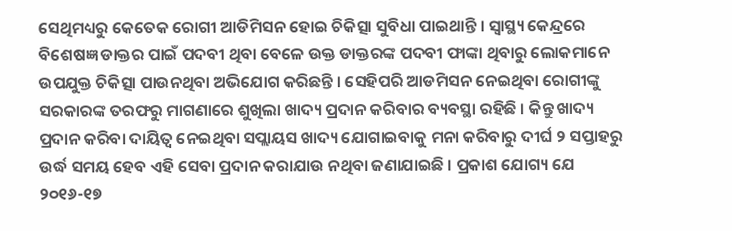ସେଥିମଧ୍ୟରୁ କେତେକ ରୋଗୀ ଆଡିମିସନ ହୋଇ ଚିକିତ୍ସା ସୁବିଧା ପାଇଥାନ୍ତି । ସ୍ୱାସ୍ଥ୍ୟ କେନ୍ଦ୍ରରେ ବିଶେଷଜ୍ଞ ଡାକ୍ତର ପାଇଁ ପଦବୀ ଥିବା ବେଳେ ଉକ୍ତ ଡାକ୍ତରଙ୍କ ପଦବୀ ଫାଙ୍କା ଥିବାରୁ ଲୋକମାନେ ଉପଯୁକ୍ତ ଚିକିତ୍ସା ପାଉନଥିବା ଅଭିଯୋଗ କରିଛନ୍ତି । ସେହିପରି ଆଡମିସନ ନେଇଥିବା ରୋଗୀଙ୍କୁ ସରକାରଙ୍କ ତରଫରୁ ମାଗଣାରେ ଶୁଖିଲା ଖାଦ୍ୟ ପ୍ରଦାନ କରିବାର ବ୍ୟବସ୍ଥା ରହିଛି । କିନ୍ତୁ ଖାଦ୍ୟ ପ୍ରଦାନ କରିବା ଦାୟିତ୍ୱ ନେଇଥିବା ସପ୍ଲାୟସ ଖାଦ୍ୟ ଯୋଗାଇବାକୁ ମନା କରିବାରୁ ଦୀର୍ଘ ୨ ସପ୍ତାହରୁ ଉର୍ଦ୍ଧ ସମୟ ହେବ ଏହି ସେବା ପ୍ରଦାନ କରାଯାଉ ନଥିବା ଜଣାଯାଇଛି । ପ୍ରକାଶ ଯୋଗ୍ୟ ଯେ ୨୦୧୬-୧୭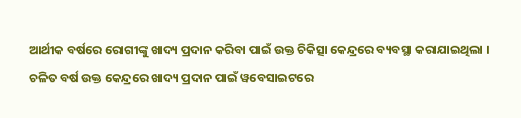ଆର୍ଥୀକ ବର୍ଷରେ ରୋଗୀଙ୍କୁ ଖାଦ୍ୟ ପ୍ରଦାନ କରିବା ପାଇଁ ଉକ୍ତ ଚିକିତ୍ସା କେନ୍ଦ୍ରରେ ବ୍ୟବସ୍ଥା କରାଯାଇଥିଲା । ଚଳିତ ବର୍ଷ ଉକ୍ତ କେନ୍ଦ୍ରରେ ଖାଦ୍ୟ ପ୍ରଦାନ ପାଇଁ ୱବେସାଇଟରେ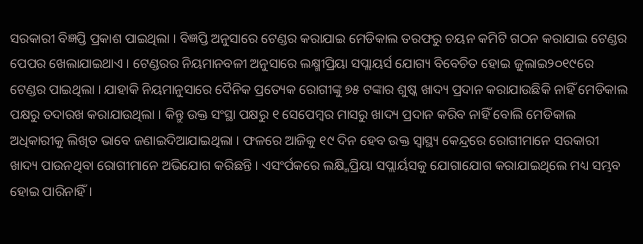ସରକାରୀ ବିଜ୍ଞପ୍ତି ପ୍ରକାଶ ପାଇଥିଲା । ବିଜ୍ଞପ୍ତି ଅନୁସାରେ ଟେଣ୍ଡର କରାଯାଇ ମେଡିକାଲ ତରଫରୁ ଚୟନ କମିଟି ଗଠନ କରାଯାଇ ଟେଣ୍ଡର ପେପର ଖେଲାଯାଇଥାଏ । ଟେଣ୍ଡରର ନିୟମାନବଳୀ ଅନୁସାରେ ଲକ୍ଷ୍ମୀପ୍ରିୟା ସପ୍ଲାୟର୍ସ ଯୋଗ୍ୟ ବିବେଚିତ ହୋଇ ଜୁଲାଇ୨୦୧୯ରେ ଟେଣ୍ଡର ପାଇଥିଲା । ଯାହାକି ନିୟମାନୁସାରେ ଦୈନିକ ପ୍ରତ୍ୟେକ ରୋଗୀଙ୍କୁ ୭୫ ଟଙ୍କାର ଶୁଷ୍କ ଖାଦ୍ୟ ପ୍ରଦାନ କରାଯାଉଛିକି ନାହିଁ ମେଡିକାଲ ପକ୍ଷରୁ ତଦାରଖ କରାଯାଉଥିଲା । କିନ୍ତୁ ଉକ୍ତ ସଂସ୍ଥା ପକ୍ଷରୁ ୧ ସେପେମ୍ବର ମାସରୁ ଖାଦ୍ୟ ପ୍ରଦାନ କରିବ ନାହିଁ ବୋଲି ମେଡିକାଲ ଅଧିକାରୀକୁ ଲିଖିତ ଭାବେ ଜଣାଇଦିଆଯାଇଥିଲା । ଫଳରେ ଆଜିକୁ ୧୯ ଦିନ ହେବ ଉକ୍ତ ସ୍ୱାସ୍ଥ୍ୟ କେନ୍ଦ୍ରରେ ରୋଗୀମାନେ ସରକାରୀ ଖାଦ୍ୟ ପାଉନଥିବା ରୋଗୀମାନେ ଅଭିଯୋଗ କରିଛନ୍ତି । ଏସଂର୍ପକରେ ଲକ୍ଷ୍ମିପ୍ରିୟା ସପ୍ଲାର୍ୟସକୁ ଯୋଗାଯୋଗ କରାଯାଇଥିଲେ ମଧ୍ୟ ସମ୍ଭବ ହୋଇ ପାରିନାହିଁ ।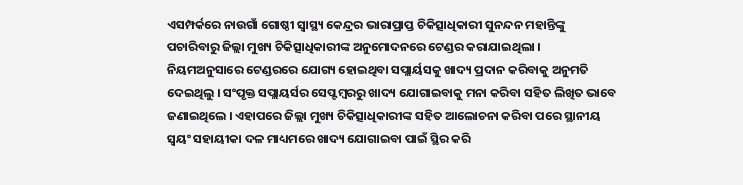ଏସମ୍ପର୍କରେ ନାଉଗାଁ ଗୋଷ୍ଠୀ ସ୍ୱାସ୍ଥ୍ୟ କେନ୍ଦ୍ରର ଭାରାପ୍ରାପ୍ତ ଚିକିତ୍ସାଧିକାରୀ ସୁନନ୍ଦନ ମହାନ୍ତିଙ୍କୁ ପଚାରିବାରୁ ଜିଲ୍ଲା ମୁଖ୍ୟ ଚିକିତ୍ସାଧିକାରୀଙ୍କ ଅନୁମୋଦନରେ ଟେଣ୍ଡର କରାଯାଇଥିଲା । ନିୟମଅନୁସାରେ ଟେଣ୍ଡରରେ ଯୋଗ୍ୟ ହୋଇଥିବା ସପ୍ଲାର୍ୟସକୁ ଖାଦ୍ୟ ପ୍ରଦାନ କରିବାକୁ ଅନୁମତି ଦେଇଥିଲୁ । ସଂପୃକ୍ତ ସପ୍ଲାୟର୍ସର ସେପ୍ଟମ୍ବରରୁ ଖାଦ୍ୟ ଯୋଗାଇବାକୁ ମନା କରିବା ସହିତ ଲିଖିତ ଭାବେ ଜଣାଇଥିଲେ । ଏହାପରେ ଜିଲ୍ଲା ମୁଖ୍ୟ ଚିକିତ୍ସାଧିକାରୀଙ୍କ ସହିତ ଆଲୋଚନା କରିବା ପରେ ସ୍ଥାନୀୟ ସ୍ୱୟଂ ସହାୟୀକା ଦଳ ମାଧ୍ୟମରେ ଖାଦ୍ୟ ଯୋଗାଇବା ପାଇଁ ସ୍ଥିର କରି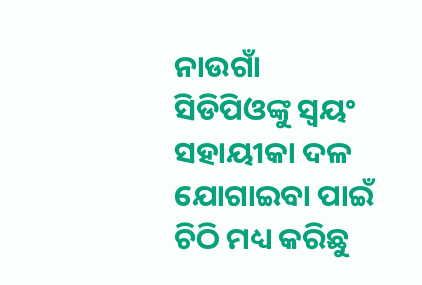ନାଉଗାଁ ସିଡିପିଓଙ୍କୁ ସ୍ୱୟଂ ସହାୟୀକା ଦଳ ଯୋଗାଇବା ପାଇଁ ଚିଠି ମଧ୍ୟ କରିଛୁ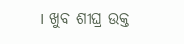। ଖୁବ ଶୀଘ୍ର ଉକ୍ତ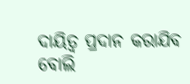ଦାୟିତ୍ୱ ପ୍ରଦାନ କରାଯିବ ବୋଲି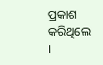ପ୍ରକାଶ କରିଥିଲେ ।